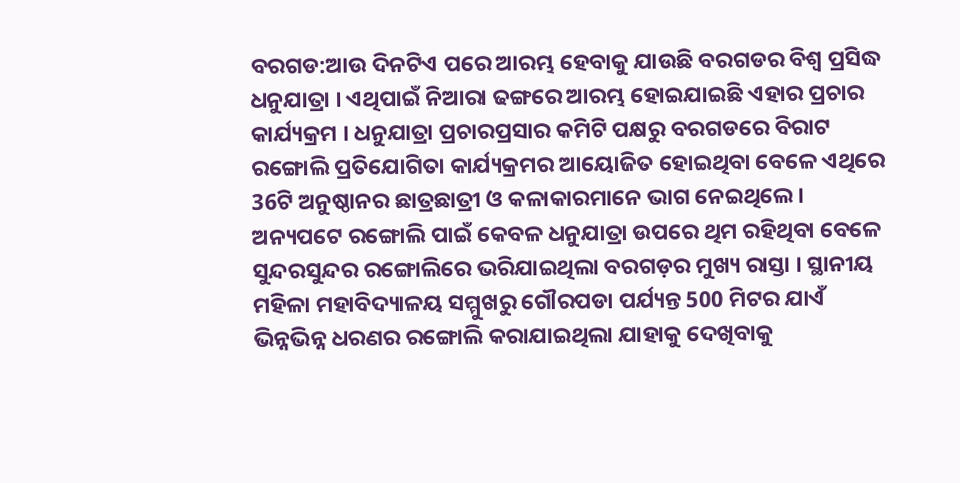ବରଗଡ:ଆଉ ଦିନଟିଏ ପରେ ଆରମ୍ଭ ହେବାକୁ ଯାଉଛି ବରଗଡର ବିଶ୍ଵ ପ୍ରସିଦ୍ଧ ଧନୁଯାତ୍ରା । ଏଥିପାଇଁ ନିଆରା ଢଙ୍ଗରେ ଆରମ୍ଭ ହୋଇଯାଇଛି ଏହାର ପ୍ରଚାର କାର୍ଯ୍ୟକ୍ରମ । ଧନୁଯାତ୍ରା ପ୍ରଚାରପ୍ରସାର କମିଟି ପକ୍ଷରୁ ବରଗଡରେ ବିରାଟ ରଙ୍ଗୋଲି ପ୍ରତିଯୋଗିତା କାର୍ଯ୍ୟକ୍ରମର ଆୟୋଜିତ ହୋଇଥିବା ବେଳେ ଏଥିରେ 36ଟି ଅନୁଷ୍ଠାନର ଛାତ୍ରଛାତ୍ରୀ ଓ କଳାକାରମାନେ ଭାଗ ନେଇଥିଲେ । ଅନ୍ୟପଟେ ରଙ୍ଗୋଲି ପାଇଁ କେବଳ ଧନୁଯାତ୍ରା ଉପରେ ଥିମ ରହିଥିବା ବେଳେ ସୁନ୍ଦରସୁନ୍ଦର ରଙ୍ଗୋଲିରେ ଭରିଯାଇଥିଲା ବରଗଡ଼ର ମୁଖ୍ୟ ରାସ୍ତା । ସ୍ଥାନୀୟ ମହିଳା ମହାବିଦ୍ୟାଳୟ ସମ୍ମୁଖରୁ ଗୌରପଡା ପର୍ଯ୍ୟନ୍ତ 500 ମିଟର ଯାଏଁ ଭିନ୍ନଭିନ୍ନ ଧରଣର ରଙ୍ଗୋଲି କରାଯାଇଥିଲା ଯାହାକୁ ଦେଖିବାକୁ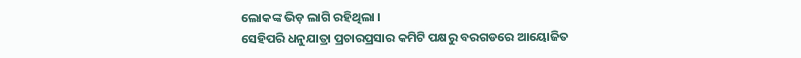ଲୋକଙ୍କ ଭିଡ଼ ଲାଗି ରହିଥିଲା ।
ସେହିପରି ଧନୁଯାତ୍ରା ପ୍ରଚାରପ୍ରସାର କମିଟି ପକ୍ଷରୁ ବରଗଡରେ ଆୟୋଜିତ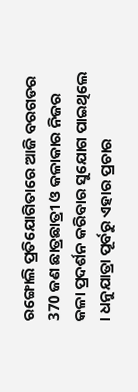ରଙ୍ଗୋଲି ପ୍ରତିଯୋଗିତାରେ ଆଜି ବରଗଡର 370 ଜଣ ଛାତ୍ରଛାତ୍ରୀ ଓ କଳାକାର ନିଜର କଳା ପ୍ରଦର୍ଶନ କରିବାର ସୁଯୋଗ ପାଇଥିଲେ । ଧନୁଯାତ୍ରା ପୂର୍ବରୁ ଏହାର ପ୍ରଚାର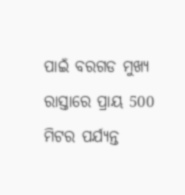ପାଇଁ ବରଗଡ ମୁଖ୍ୟ ରାସ୍ତାରେ ପ୍ରାୟ 500 ମିଟର ପର୍ଯ୍ୟନ୍ତ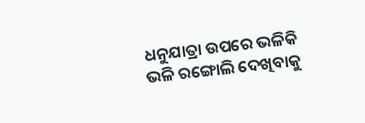ଧନୁଯାତ୍ରା ଉପରେ ଭଳିକି ଭଳି ରଙ୍ଗୋଲି ଦେଖିବାକୁ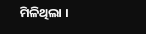ମିଳିଥିଲା ।